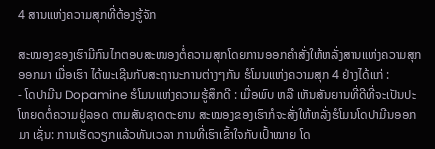4 ສານແຫ່ງຄວາມສຸກທີ່ຕ້ອງຮູ້ຈັກ

ສະໝອງຂອງເຮົາມີກົນໄກຕອບສະໜອງຕໍ່ຄວາມສຸກໂດຍການອອກຄຳສັ່ງໃຫ້ຫລັ່ງສານແຫ່ງຄວາມສຸກອອກມາ ເມື່ອເຮົາ ໄດ້ພະເຊີນກັບສະຖານະການຕ່າງໆກັນ ຮໍໂມນແຫ່ງຄວາມສຸກ 4 ຢ່າງໄດ້ແກ່ :
- ໂດປາມີນ Dopamine ຮໍໂມນແຫ່ງຄວາມຮູ້ສຶກດີ : ເມື່ອພົບ ຫລື ເຫັນສັນຍານທີ່ດີທີ່ຈະເປັນປະໂຫຍດຕໍ່ຄວາມຢູ່ລອດ ຕາມສັນຊາດຕະຍານ ສະໝອງຂອງເຮົາກໍຈະສັ່ງໃຫ້ຫລັ່ງຮໍໂມນໂດປາມີນອອກມາ ເຊັ່ນ: ການເຮັດວຽກແລ້ວທັນເວລາ ການທີ່ເຮົາເຂົ້າໃຈກັບເປົ້າໝາຍ ໂດ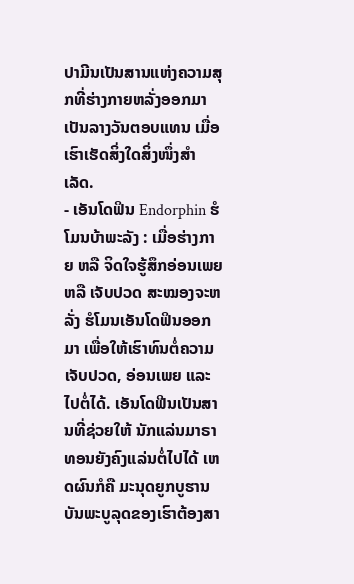ປາມີນເປັນສານແຫ່ງຄວາມສຸກທີ່ຮ່າງກາຍຫລັ່ງອອກມາເປັນລາງວັນຕອບແທນ ເມື່ອເຮົາເຮັດສິ່ງໃດສິ່ງໜຶ່ງສຳເລັດ.
- ເອັນໂດຟິນ Endorphin ຮໍໂມນບ້າພະລັງ : ເມື່ອຮ່າງກາຍ ຫລື ຈິດໃຈຮູ້ສຶກອ່ອນເພຍ ຫລື ເຈັບປວດ ສະໝອງຈະຫລັ່ງ ຮໍໂມນເອັນໂດຟິນອອກມາ ເພື່ອໃຫ້ເຮົາທົນຕໍ່ຄວາມເຈັບປວດ, ອ່ອນເພຍ ແລະ ໄປຕໍ່ໄດ້. ເອັນໂດຟີນເປັນສານທີ່ຊ່ວຍໃຫ້ ນັກແລ່ນມາຣາທອນຍັງຄົງແລ່ນຕໍ່ໄປໄດ້ ເຫດຜົນກໍຄື ມະນຸດຍູກບູຮານບັນພະບູລຸດຂອງເຮົາຕ້ອງສາ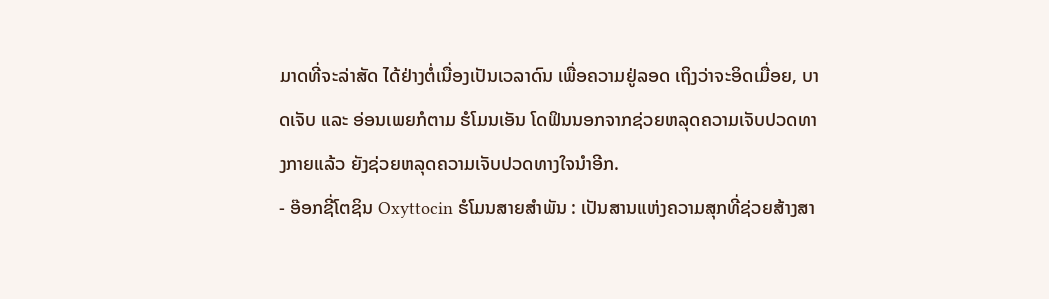ມາດທີ່ຈະລ່າສັດ ໄດ້ຢ່າງຕໍ່ເນື່ອງເປັນເວລາດົນ ເພື່ອຄວາມຢູ່ລອດ ເຖິງວ່າຈະອິດເມື່ອຍ, ບາດເຈັບ ແລະ ອ່ອນເພຍກໍຕາມ ຮໍໂມນເອັນ ໂດຟິນນອກຈາກຊ່ວຍຫລຸດຄວາມເຈັບປວດທາງກາຍແລ້ວ ຍັງຊ່ວຍຫລຸດຄວາມເຈັບປວດທາງໃຈນຳອີກ.
- ອ໊ອກຊີ່ໂຕຊິນ Oxyttocin ຮໍໂມນສາຍສຳພັນ : ເປັນສານແຫ່ງຄວາມສຸກທີ່ຊ່ວຍສ້າງສາ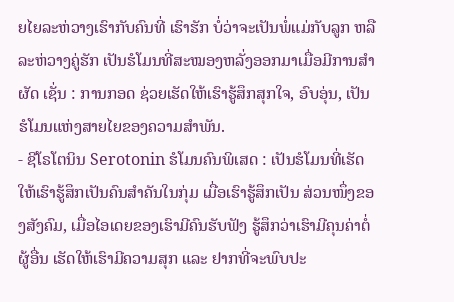ຍໄຍລະຫ່ວາງເຮົາກັບຄົນທີ່ ເຮົາຮັກ ບໍ່ວ່າຈະເປັນພໍ່ແມ່ກັບລູກ ຫລື ລະຫ່ວາງຄູ່ຮັກ ເປັນຮໍໂມນທີ່ສະໝອງຫລັ່ງອອກມາເມື່ອມີການສຳຜັດ ເຊັ່ນ : ການກອດ ຊ່ວຍເຮັດໃຫ້ເຮົາຮູ້ສຶກສຸກໃຈ, ອົບອຸ່ນ, ເປັນຮໍໂມນແຫ່ງສາຍໄຍຂອງຄວາມສຳພັນ.
- ຊີໂຣໂຕນິນ Serotonin ຮໍໂມນຄົນພິເສດ : ເປັນຮໍໂມນທີ່ເຮັດໃຫ້ເຮົາຮູ້ສຶກເປັນຄົນສຳຄັນໃນກຸ່ມ ເມື່ອເຮົາຮູ້ສຶກເປັນ ສ່ວນໜຶ່ງຂອງສັງຄົມ, ເມື່ອໄອເດຍຂອງເຮົາມີຄົນຮັບຟັງ ຮູ້ສຶກວ່າເຮົາມີຄຸນຄ່າຕໍ່ຜູ້ອື່ນ ເຮັດໃຫ້ເຮົາມີຄວາມສຸກ ແລະ ຢາກທີ່ຈະພົບປະ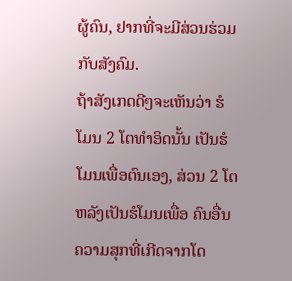ຜູ້ຄົນ, ຢາກທີ່ຈະມີສ່ວນຮ່ວມກັບສັງຄົມ.
ຖ້າສັງເກດດີໆຈະເຫັນວ່າ ຮໍໂມນ 2 ໂຕທຳອິດນັ້ນ ເປັນຮໍໂມນເພື່ອຕົນເອງ, ສ່ວນ 2 ໂຕຫລັງເປັນຮໍໂມນເພື່ອ ຄົນອື່ນ ຄວາມສຸກທີ່ເກີດຈາກໂດ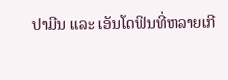ປາມີນ ແລະ ເອັນໂດຟິນທີ່ຫລາຍເກີ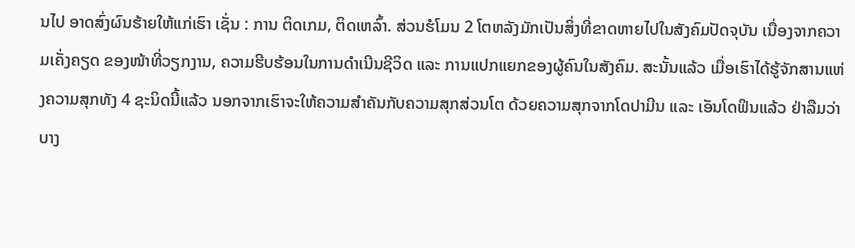ນໄປ ອາດສົ່ງຜົນຮ້າຍໃຫ້ແກ່ເຮົາ ເຊັ່ນ : ການ ຕິດເກມ, ຕິດເຫລົ້າ. ສ່ວນຮໍໂມນ 2 ໂຕຫລັງມັກເປັນສິ່ງທີ່ຂາດຫາຍໄປໃນສັງຄົມປັດຈຸບັນ ເນື່ອງຈາກຄວາມເຄັ່ງຄຽດ ຂອງໜ້າທີ່ວຽກງານ, ຄວາມຮີບຮ້ອນໃນການດຳເນີນຊີວິດ ແລະ ການແປກແຍກຂອງຜູ້ຄົນໃນສັງຄົມ. ສະນັ້ນແລ້ວ ເມື່ອເຮົາໄດ້ຮູ້ຈັກສານແຫ່ງຄວາມສຸກທັງ 4 ຊະນິດນີ້ແລ້ວ ນອກຈາກເຮົາຈະໃຫ້ຄວາມສຳຄັນກັບຄວາມສຸກສ່ວນໂຕ ດ້ວຍຄວາມສຸກຈາກໂດປາມີນ ແລະ ເອັນໂດຟິນແລ້ວ ຢ່າລືມວ່າບາງ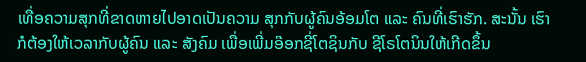ເທື່ອຄວາມສຸກທີ່ຂາດຫາຍໄປອາດເປັນຄວາມ ສຸກກັບຜູ້ຄົນອ້ອມໂຕ ແລະ ຄົນທີ່ເຮົາຮັກ. ສະນັ້ນ ເຮົາກໍຕ້ອງໃຫ້ເວລາກັບຜູ້ຄົນ ແລະ ສັງຄົມ ເພື່ອເພີ່ມອ໊ອກຊີ່ໂຕຊິນກັບ ຊີໂຣໂຕນິນໃຫ້ເກີດຂຶ້ນ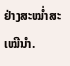ຢ່າງສະໝ່ຳສະເໝີນຳ.